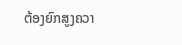ຕ້ອງຍົກສູງຄວາ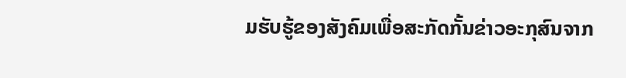ມຮັບຮູ້ຂອງສັງຄົມເພື່ອສະກັດກັ້ນຂ່າວອະກຸສົນຈາກ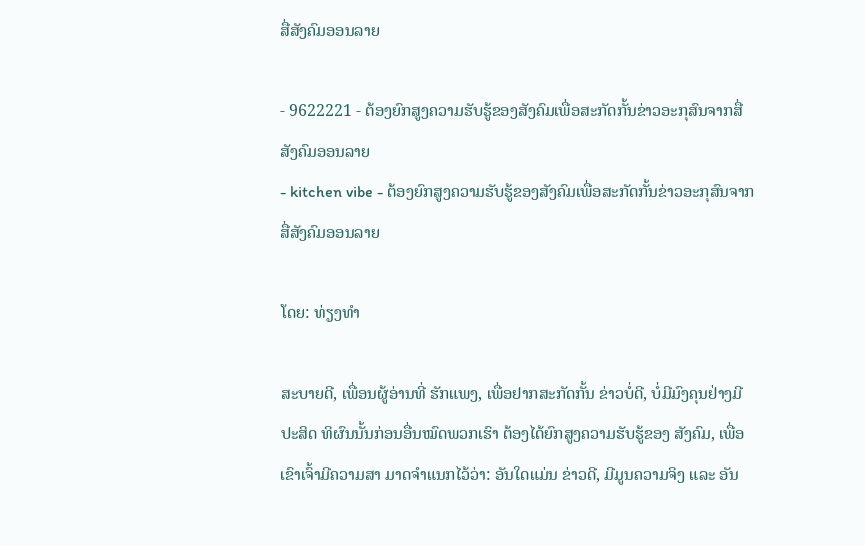ສື່ສັງຄົມອອນລາຍ

- 9622221 - ຕ້ອງຍົກສູງຄວາມຮັບຮູ້ຂອງສັງຄົມເພື່ອສະກັດກັ້ນຂ່າວອະກຸສົນຈາກສື່ສັງຄົມອອນລາຍ
- kitchen vibe - ຕ້ອງຍົກສູງຄວາມຮັບຮູ້ຂອງສັງຄົມເພື່ອສະກັດກັ້ນຂ່າວອະກຸສົນຈາກສື່ສັງຄົມອອນລາຍ

ໂດຍ: ທ່ຽງທຳ

ສະບາຍດີ, ເພື່ອນຜູ້ອ່ານທີ່ ຮັກແພງ, ເພື່ອຢາກສະກັດກັ້ນ ຂ່າວບໍ່ດີ, ບໍ່ມີມົງຄຸນຢ່າງມີປະສິດ ທິຜົນນັ້ນກ່ອນອື່ນໝົດພວກເຮົາ ຕ້ອງໄດ້ຍົກສູງຄວາມຮັບຮູ້ຂອງ ສັງຄົມ, ເພື່ອເຂົາເຈົ້າມີຄວາມສາ ມາດຈຳແນກໄວ້ວ່າ: ອັນໃດແມ່ນ ຂ່າວດີ, ມີມູນຄວາມຈິງ ແລະ ອັນ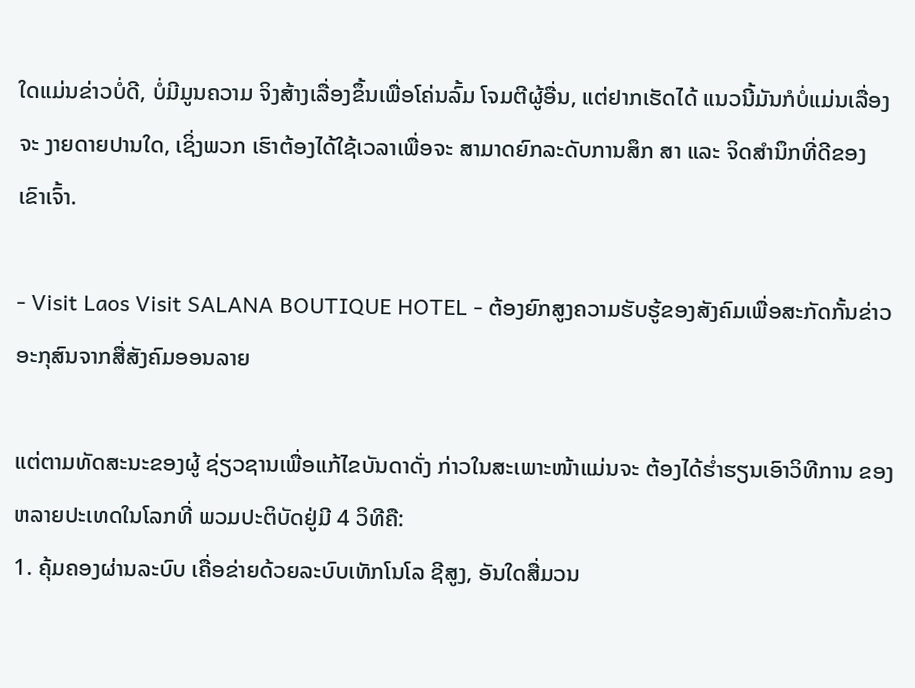ໃດແມ່ນຂ່າວບໍ່ດີ, ບໍ່ມີມູນຄວາມ ຈິງສ້າງເລື່ອງຂຶ້ນເພື່ອໂຄ່ນລົ້ມ ໂຈມຕີຜູ້ອື່ນ, ແຕ່ຢາກເຮັດໄດ້ ແນວນີ້ມັນກໍບໍ່ແມ່ນເລື່ອງຈະ ງາຍດາຍປານໃດ, ເຊິ່ງພວກ ເຮົາຕ້ອງໄດ້ໃຊ້ເວລາເພື່ອຈະ ສາມາດຍົກລະດັບການສຶກ ສາ ແລະ ຈິດສຳນຶກທີ່ດີຂອງ ເຂົາເຈົ້າ.

- Visit Laos Visit SALANA BOUTIQUE HOTEL - ຕ້ອງຍົກສູງຄວາມຮັບຮູ້ຂອງສັງຄົມເພື່ອສະກັດກັ້ນຂ່າວອະກຸສົນຈາກສື່ສັງຄົມອອນລາຍ

ແຕ່ຕາມທັດສະນະຂອງຜູ້ ຊ່ຽວຊານເພື່ອແກ້ໄຂບັນດາດັ່ງ ກ່າວໃນສະເພາະໜ້າແມ່ນຈະ ຕ້ອງໄດ້ຮ່ຳຮຽນເອົາວິທີການ ຂອງຫລາຍປະເທດໃນໂລກທີ່ ພວມປະຕິບັດຢູ່ມີ 4 ວິທີຄື:
1. ຄຸ້ມຄອງຜ່ານລະບົບ ເຄື່ອຂ່າຍດ້ວຍລະບົບເທັກໂນໂລ ຊີສູງ, ອັນໃດສື່ມວນ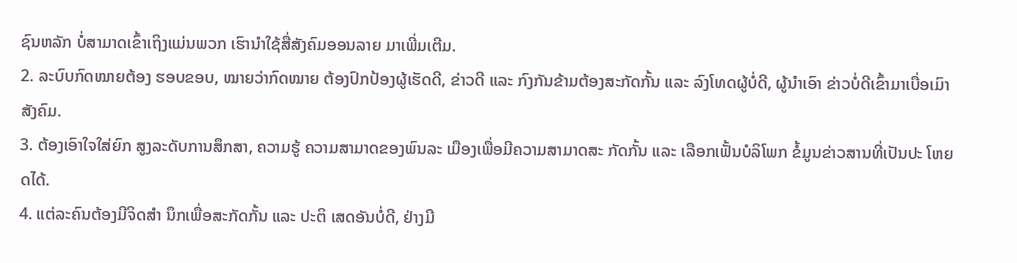ຊົນຫລັກ ບໍ່ສາມາດເຂົ້າເຖິງແມ່ນພວກ ເຮົານຳໃຊ້ສື່ສັງຄົມອອນລາຍ ມາເພີ່ມເຕີມ.
2. ລະບົບກົດໝາຍຕ້ອງ ຮອບຂອບ, ໝາຍວ່າກົດໝາຍ ຕ້ອງປົກປ້ອງຜູ້ເຮັດດີ, ຂ່າວດີ ແລະ ກົງກັນຂ້າມຕ້ອງສະກັດກັ້ນ ແລະ ລົງໂທດຜູ້ບໍ່ດີ, ຜູ້ນຳເອົາ ຂ່າວບໍ່ດີເຂົ້າມາເບື່ອເມົາສັງຄົມ.
3. ຕ້ອງເອົາໃຈໃສ່ຍົກ ສູງລະດັບການສຶກສາ, ຄວາມຮູ້ ຄວາມສາມາດຂອງພົນລະ ເມືອງເພື່ອມີຄວາມສາມາດສະ ກັດກັ້ນ ແລະ ເລືອກເຟັ້ນບໍລິໂພກ ຂໍ້ມູນຂ່າວສານທີ່ເປັນປະ ໂຫຍດໄດ້.
4. ແຕ່ລະຄົນຕ້ອງມີຈິດສຳ ນຶກເພື່ອສະກັດກັ້ນ ແລະ ປະຕິ ເສດອັນບໍ່ດີ, ຢ່າງມີ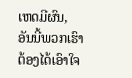ເຫດມີຜົນ, ອັນນີ້ພວກເຮົາຕ້ອງໄດ້ເອົາໃຈ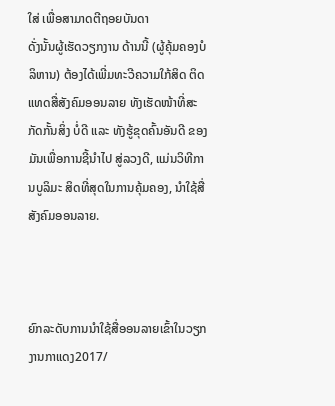ໃສ່ ເພື່ອສາມາດຕີຖອຍບັນດາ
ດັ່ງນັ້ນຜູ້ເຮັດວຽກງານ ດ້ານນີ້ (ຜູ້ຄຸ້ມຄອງບໍລິຫານ) ຕ້ອງໄດ້ເພີ່ມທະວີຄວາມໃກ້ສິດ ຕິດແທດສື່ສັງຄົມອອນລາຍ ທັງເຮັດໜ້າທີ່ສະກັດກັ້ນສິ່ງ ບໍ່ດີ ແລະ ທັງຮູ້ຂຸດຄົ້ນອັນດີ ຂອງມັນເພື່ອການຊີ້ນຳໄປ ສູ່ລວງດີ, ແມ່ນວິທີການບູລິມະ ສິດທີ່ສຸດໃນການຄຸ້ມຄອງ, ນຳໃຊ້ສື່ສັງຄົມອອນລາຍ.



ຍົກລະດັບການນຳໃຊ້ສື່ອອນລາຍເຂົ້າໃນວຽກງານກາແດງ2017/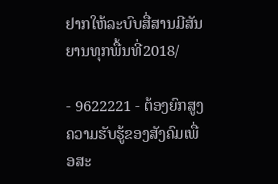ຢາກໃຫ້ລະບົບສື່ສານມີສັນຍານທຸກພື້ນທີ່2018/

- 9622221 - ຕ້ອງຍົກສູງຄວາມຮັບຮູ້ຂອງສັງຄົມເພື່ອສະ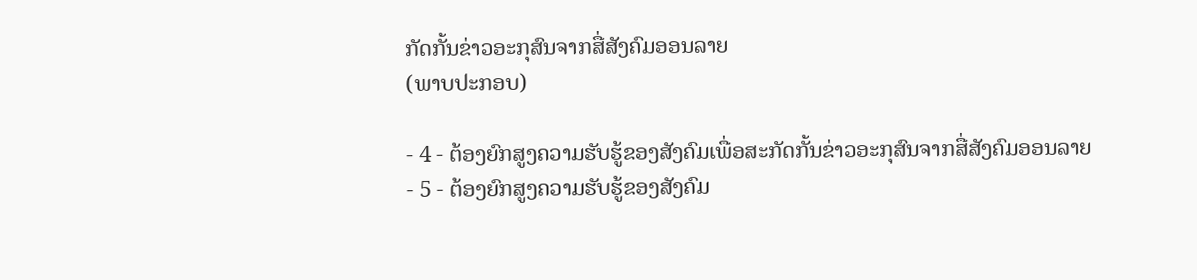ກັດກັ້ນຂ່າວອະກຸສົນຈາກສື່ສັງຄົມອອນລາຍ
(ພາບປະກອບ)

- 4 - ຕ້ອງຍົກສູງຄວາມຮັບຮູ້ຂອງສັງຄົມເພື່ອສະກັດກັ້ນຂ່າວອະກຸສົນຈາກສື່ສັງຄົມອອນລາຍ
- 5 - ຕ້ອງຍົກສູງຄວາມຮັບຮູ້ຂອງສັງຄົມ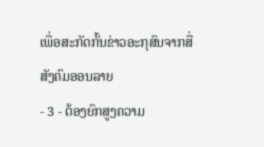ເພື່ອສະກັດກັ້ນຂ່າວອະກຸສົນຈາກສື່ສັງຄົມອອນລາຍ
- 3 - ຕ້ອງຍົກສູງຄວາມ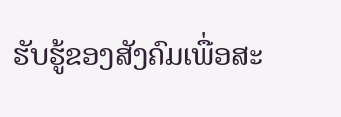ຮັບຮູ້ຂອງສັງຄົມເພື່ອສະ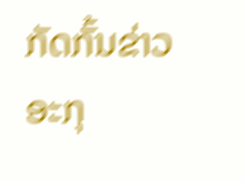ກັດກັ້ນຂ່າວອະກຸ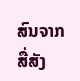ສົນຈາກສື່ສັງ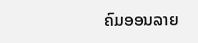ຄົມອອນລາຍ